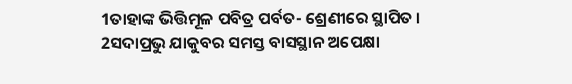1ତାହାଙ୍କ ଭିତ୍ତିମୂଳ ପବିତ୍ର ପର୍ବତ- ଶ୍ରେଣୀରେ ସ୍ଥାପିତ ।
2ସଦାପ୍ରଭୁ ଯାକୁବର ସମସ୍ତ ବାସସ୍ଥାନ ଅପେକ୍ଷା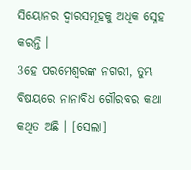ସିୟୋନର ଦ୍ୱାରସମୂହକୁ ଅଧିକ ସ୍ନେହ କରନ୍ତି ।
3ହେ ପରମେଶ୍ୱରଙ୍କ ନଗରୀ, ତୁମ୍ଭ ବିଷୟରେ ନାନାବିଧ ଗୌରବର କଥା କଥିତ ଅଛି । [ସେଲା]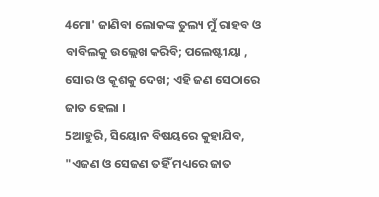4ମୋ' ଜାଣିବା ଲୋକଙ୍କ ତୁଲ୍ୟ ମୁଁ ରାହବ ଓ ବାବିଲକୁ ଉଲ୍ଲେଖ କରିବି; ପଲେଷ୍ଟୀୟା , ସୋର ଓ କୂଶକୁ ଦେଖ; ଏହି ଜଣ ସେଠାରେ ଜାତ ହେଲା ।
5ଆହୁରି, ସିୟୋନ ବିଷୟରେ କୁହାଯିବ, "ଏଜଣ ଓ ସେଜଣ ତହିଁ ମଧ୍ୟରେ ଜାତ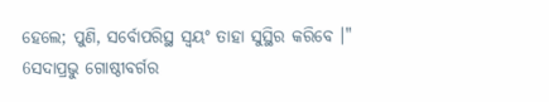ହେଲେ; ପୁଣି, ସର୍ବୋପରିସ୍ଥ ସ୍ୱୟଂ ତାହା ସୁସ୍ଥିର କରିବେ ।"
6ସଦାପ୍ରଭୁ ଗୋଷ୍ଠୀବର୍ଗର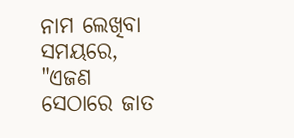ନାମ ଲେଖିବା ସମୟରେ, "ଏଜଣ ସେଠାରେ ଜାତ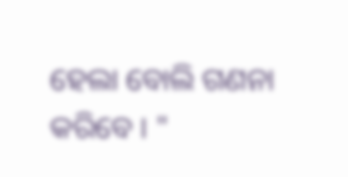ହେଲା ବୋଲି ଗଣନା କରିବେ । "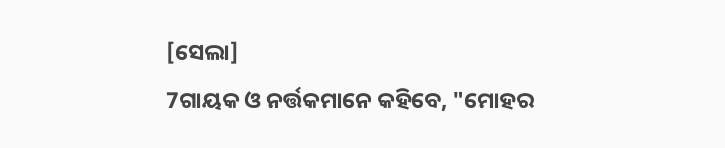[ସେଲା]
7ଗାୟକ ଓ ନର୍ତ୍ତକମାନେ କହିବେ, "ମୋହର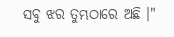ସବୁ ଝର ତୁମ୍ଭଠାରେ ଅଛି ।"